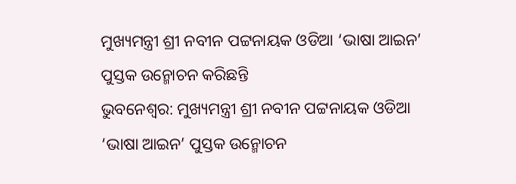ମୁଖ୍ୟମନ୍ତ୍ରୀ ଶ୍ରୀ ନବୀନ ପଟ୍ଟନାୟକ ଓଡିଆ ‘ଭାଷା ଆଇନ’ ପୁସ୍ତକ ଉନ୍ମୋଚନ କରିଛନ୍ତି
ଭୁବନେଶ୍ବର: ମୁଖ୍ୟମନ୍ତ୍ରୀ ଶ୍ରୀ ନବୀନ ପଟ୍ଟନାୟକ ଓଡିଆ ‘ଭାଷା ଆଇନ’ ପୁସ୍ତକ ଉନ୍ମୋଚନ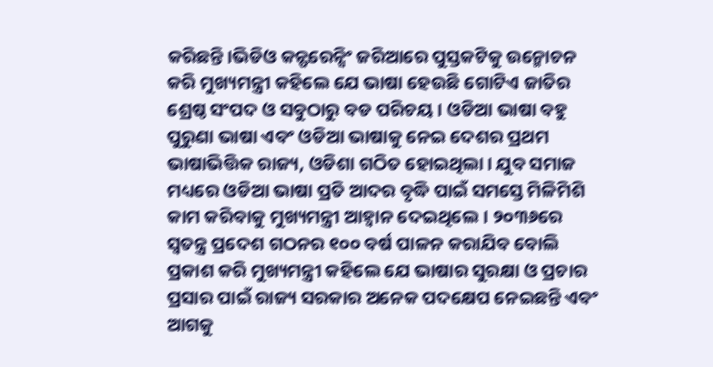କରିଛନ୍ତି।ଭିଡିଓ କନ୍ଫରେନ୍ସିଂ ଜରିଆରେ ପୁସ୍ତକଟିକୁ ଉନ୍ମୋଚନ କରି ମୁଖ୍ୟମନ୍ତ୍ରୀ କହିଲେ ଯେ ଭାଷା ହେଉଛି ଗୋଟିଏ ଜାତିର ଶ୍ରେଷ୍ଠ ସଂପଦ ଓ ସବୁଠାରୁ ବଡ ପରିଚୟ। ଓଡିଆ ଭାଷା ବହୁ ପୁରୁଣା ଭାଷା ଏବଂ ଓଡିଆ ଭାଷାକୁ ନେଇ ଦେଶର ପ୍ରଥମ ଭାଷାଭିତ୍ତିକ ରାଜ୍ୟ, ଓଡିଶା ଗଠିତ ହୋଇଥିଲା। ଯୁବ ସମାଜ ମଧ୍ୟରେ ଓଡିଆ ଭାଷା ପ୍ରତି ଆଦର ବୃଦ୍ଧି ପାଇଁ ସମସ୍ତେ ମିଳିମିଶି କାମ କରିବାକୁ ମୁଖ୍ୟମନ୍ତ୍ରୀ ଆହ୍ବାନ ଦେଇଥିଲେ। ୨୦୩୬ରେ ସ୍ବତନ୍ତ୍ର ପ୍ରଦେଶ ଗଠନର ୧୦୦ ବର୍ଷ ପାଳନ କରାଯିବ ବୋଲି ପ୍ରକାଶ କରି ମୁଖ୍ୟମନ୍ତ୍ରୀ କହିଲେ ଯେ ଭାଷାର ସୁରକ୍ଷା ଓ ପ୍ରଚାର ପ୍ରସାର ପାଇଁ ରାଜ୍ୟ ସରକାର ଅନେକ ପଦକ୍ଷେପ ନେଇଛନ୍ତି ଏବଂ ଆଗକୁ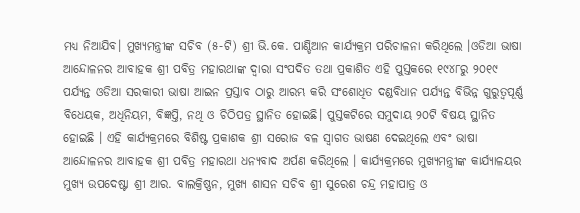ମଧ୍ୟ ନିଆଯିବ। ମୁଖ୍ୟମନ୍ତ୍ରୀଙ୍କ ସଚିବ (୫-ଟି) ଶ୍ରୀ ଭି.କେ. ପାଣ୍ଡିଆନ କାର୍ଯ୍ୟକ୍ରମ ପରିଚାଳନା କରିଥିଲେ ।ଓଡିଆ ଭାଷା ଆନ୍ଦୋଳନର ଆବାହକ ଶ୍ରୀ ପବିତ୍ର ମହାରଥାଙ୍କ ଦ୍ବାରା ସଂପଦିତ ତଥା ପ୍ରକାଶିତ ଏହି ପୁସ୍ତକରେ ୧୯୪୮ରୁ ୨୦୧୯ ପର୍ଯ୍ୟନ୍ତ ଓଡିଆ ସରକାରୀ ଭାଷା ଆଇନ ପ୍ରସ୍ତାବ ଠାରୁ ଆରମ୍ଭ କରି ସଂଶୋଧିତ ଦଣ୍ଡବିଧାନ ପର୍ଯ୍ୟନ୍ତ ବିଭିନ୍ନ ଗୁରୁତ୍ବପୂର୍ଣ୍ଣ ବିଧେୟକ, ଅଧିନିୟମ, ବିଜ୍ଞପ୍ତି, ନଥି ଓ ଚିଠିପତ୍ର ସ୍ଥାନିତ ହୋଇଛି। ପୁସ୍ତକଟିରେ ସମୁଦାୟ ୨୦ଟି ବିଷୟ ସ୍ଥାନିତ ହୋଇଛି । ଏହି କାର୍ଯ୍ୟକ୍ରମରେ ବିଶିଷ୍ଟ ପ୍ରକାଶକ ଶ୍ରୀ ସରୋଜ ବଳ ସ୍ବାଗତ ଭାଷଣ ଦେଇଥିଲେ ଏବଂ ଭାଷା ଆନ୍ଦୋଳନର ଆବାହକ ଶ୍ରୀ ପବିତ୍ର ମହାରଥା ଧନ୍ୟବାଦ ଅର୍ପଣ କରିଥିଲେ । କାର୍ଯ୍ୟକ୍ରମରେ ମୁଖ୍ୟମନ୍ତ୍ରୀଙ୍କ କାର୍ଯ୍ୟାଳୟର ମୁଖ୍ୟ ଉପଦେଷ୍ଟା ଶ୍ରୀ ଆର. ବାଲକ୍ରିଷ୍ଣନ, ମୁଖ୍ୟ ଶାସନ ସଚିବ ଶ୍ରୀ ସୁରେଶ ଚନ୍ଦ୍ର ମହାପାତ୍ର ଓ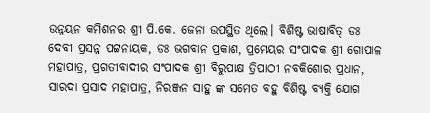ଉନ୍ନୟନ କମିଶନର ଶ୍ରୀ ପି.କେ. ଜେନା ଉପସ୍ଥିତ ଥିଲେ। ବିଶିଷ୍ଟ ଭାଷାବିତ୍ ଡଃ ଦେବୀ ପ୍ରସନ୍ନ ପଟ୍ଟନାୟକ, ଡଃ ଭଗବାନ ପ୍ରକାଶ, ପ୍ରମେୟର ସଂପାଦକ ଶ୍ରୀ ଗୋପାଳ ମହାପାତ୍ର, ପ୍ରଗତୀବାଦୀର ସଂପାଦକ ଶ୍ରୀ ବିରୁପାକ୍ଷ ତ୍ରିପାଠୀ ନବକିଶୋର ପ୍ରଧାନ, ସାରଦା ପ୍ରସାଦ ମହାପାତ୍ର, ନିରଞ୍ଜନ ସାହୁ ଙ୍କ ସମେତ ବହୁ ବିଶିଷ୍ଟ ବ୍ୟକ୍ତି ଯୋଗ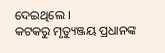ଦେଇଥିଲେ ।
କଟକରୁ ମୃତ୍ୟୁଞ୍ଜୟ ପ୍ରଧାନଙ୍କ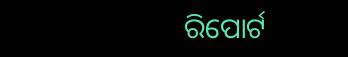ରିପୋର୍ଟ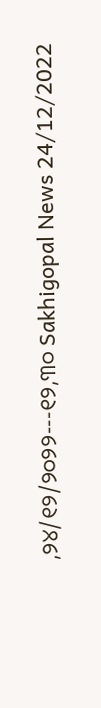,୨୪/୧୨/୨୦୨୨---୧୨,୩୦ Sakhigopal News 24/12/2022